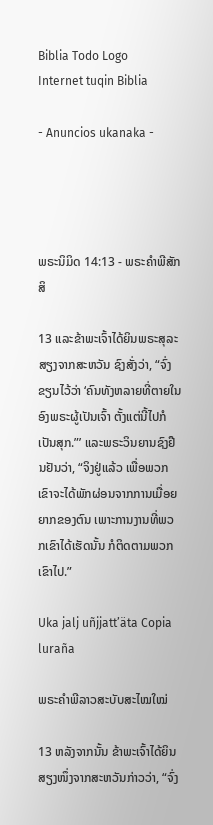Biblia Todo Logo
Internet tuqin Biblia

- Anuncios ukanaka -




ພຣະນິມິດ 14:13 - ພຣະຄຳພີສັກສິ

13 ແລະຂ້າພະເຈົ້າໄດ້ຍິນພຣະສຸລະສຽງຈາກສະຫວັນ ຊົງສັ່ງວ່າ, “ຈົ່ງຂຽນໄວ້ວ່າ ‘ຄົນທັງຫລາຍທີ່ຕາຍໃນອົງພຣະຜູ້ເປັນເຈົ້າ ຕັ້ງແຕ່ນີ້ໄປກໍເປັນສຸກ.”’ ແລະພຣະວິນຍານຊົງຢືນຢັນວ່າ, “ຈິງຢູ່ແລ້ວ ເພື່ອພວກເຂົາຈະໄດ້ພັກຜ່ອນຈາກການເມື່ອຍຍາກຂອງຕົນ ເພາະການງານທີ່ພວກເຂົາໄດ້ເຮັດນັ້ນ ກໍຕິດຕາມພວກເຂົາໄປ.”

Uka jalj uñjjattʼäta Copia luraña

ພຣະຄຳພີລາວສະບັບສະໄໝໃໝ່

13 ຫລັງຈາກນັ້ນ ຂ້າພະເຈົ້າໄດ້ຍິນສຽງໜຶ່ງຈາກສະຫວັນກ່າວວ່າ, “ຈົ່ງ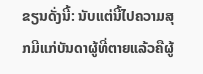ຂຽນດັ່ງນີ້: ນັບແຕ່ນີ້ໄປຄວາມສຸກມີແກ່ບັນດາຜູ້ທີ່ຕາຍແລ້ວຄືຜູ້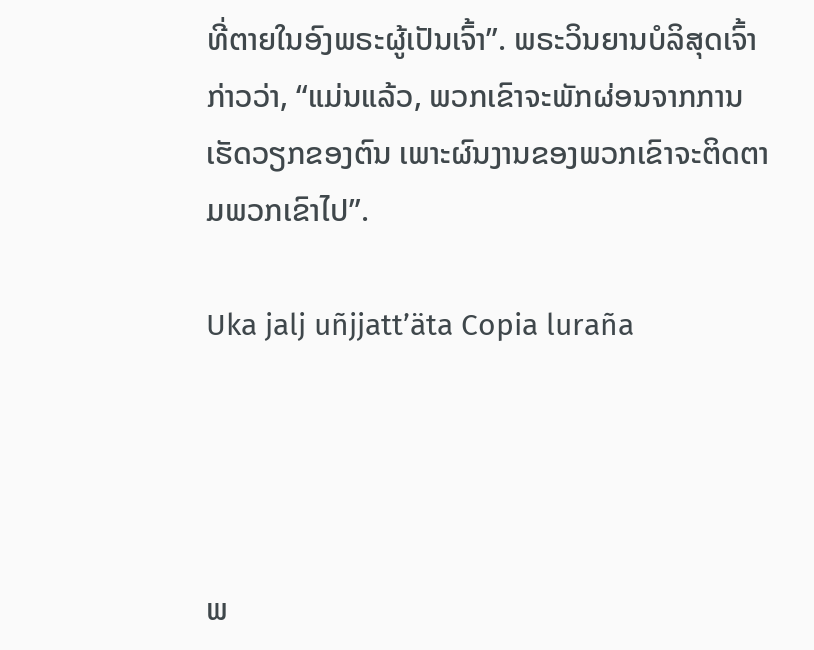ທີ່ຕາຍໃນອົງພຣະຜູ້ເປັນເຈົ້າ”. ພຣະວິນຍານບໍລິສຸດເຈົ້າກ່າວວ່າ, “ແມ່ນແລ້ວ, ພວກເຂົາຈະພັກຜ່ອນຈາກການເຮັດວຽກຂອງຕົນ ເພາະຜົນງານຂອງພວກເຂົາຈະຕິດຕາມພວກເຂົາໄປ”.

Uka jalj uñjjattʼäta Copia luraña




ພ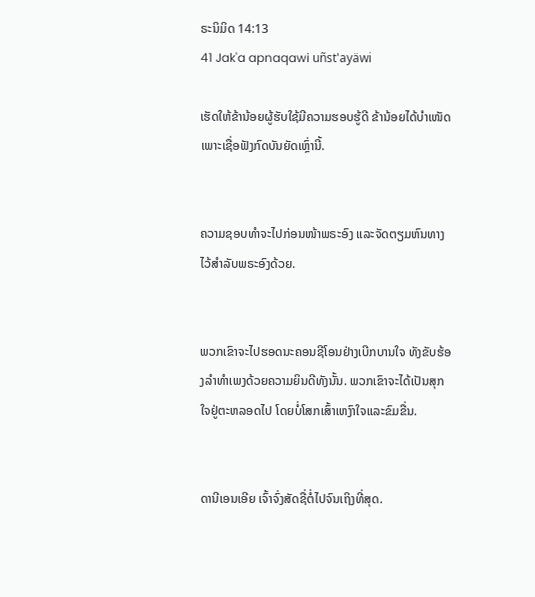ຣະນິມິດ 14:13
41 Jak'a apnaqawi uñst'ayäwi

ເຮັດໃຫ້ຂ້ານ້ອຍຜູ້ຮັບໃຊ້ມີຄວາມຮອບຮູ້ດີ ຂ້ານ້ອຍໄດ້ບຳເໜັດເພາະເຊື່ອຟັງກົດບັນຍັດເຫຼົ່ານີ້.


ຄວາມຊອບທຳຈະໄປກ່ອນໜ້າພຣະອົງ ແລະຈັດຕຽມຫົນທາງໄວ້ສຳລັບພຣະອົງດ້ວຍ.


ພວກເຂົາຈະໄປຮອດນະຄອນຊີໂອນຢ່າງເບີກບານໃຈ ທັງຂັບຮ້ອງລຳທຳເພງດ້ວຍຄວາມຍິນດີທັງນັ້ນ. ພວກເຂົາຈະໄດ້ເປັນສຸກໃຈຢູ່ຕະຫລອດໄປ ໂດຍບໍ່ໂສກເສົ້າເຫງົາໃຈແລະຂົມຂື່ນ.


ດານີເອນເອີຍ ເຈົ້າຈົ່ງສັດຊື່ຕໍ່ໄປຈົນເຖິງທີ່ສຸດ.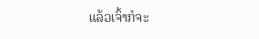ແລ້ວເຈົ້າກໍຈະ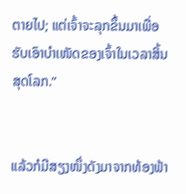ຕາຍໄປ; ແຕ່ເຈົ້າຈະລຸກຂຶ້ນມາເພື່ອຮັບເອົາບຳເໜັດຂອງເຈົ້າໃນເວລາສິ້ນສຸດໂລກ.”


ແລ້ວກໍມີສຽງໜຶ່ງດັງມາຈາກທ້ອງຟ້າ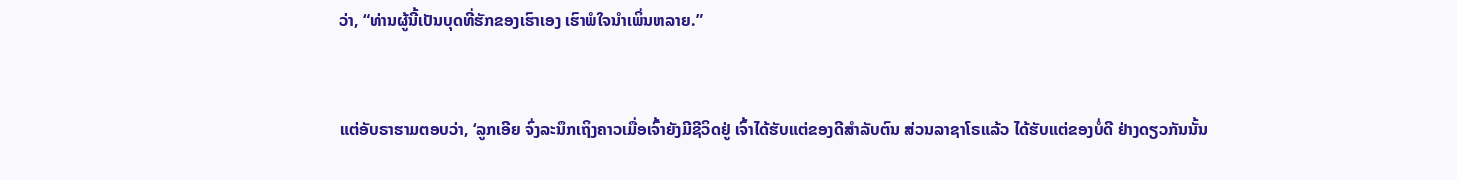ວ່າ, “ທ່ານຜູ້ນີ້ເປັນບຸດທີ່ຮັກຂອງເຮົາເອງ ເຮົາພໍໃຈນຳເພິ່ນຫລາຍ.”


ແຕ່ອັບຣາຮາມຕອບວ່າ, ‘ລູກເອີຍ ຈົ່ງລະນຶກເຖິງຄາວເມື່ອເຈົ້າຍັງມີຊີວິດຢູ່ ເຈົ້າໄດ້ຮັບແຕ່ຂອງດີສຳລັບຕົນ ສ່ວນລາຊາໂຣແລ້ວ ໄດ້ຮັບແຕ່ຂອງບໍ່ດີ ຢ່າງດຽວກັນນັ້ນ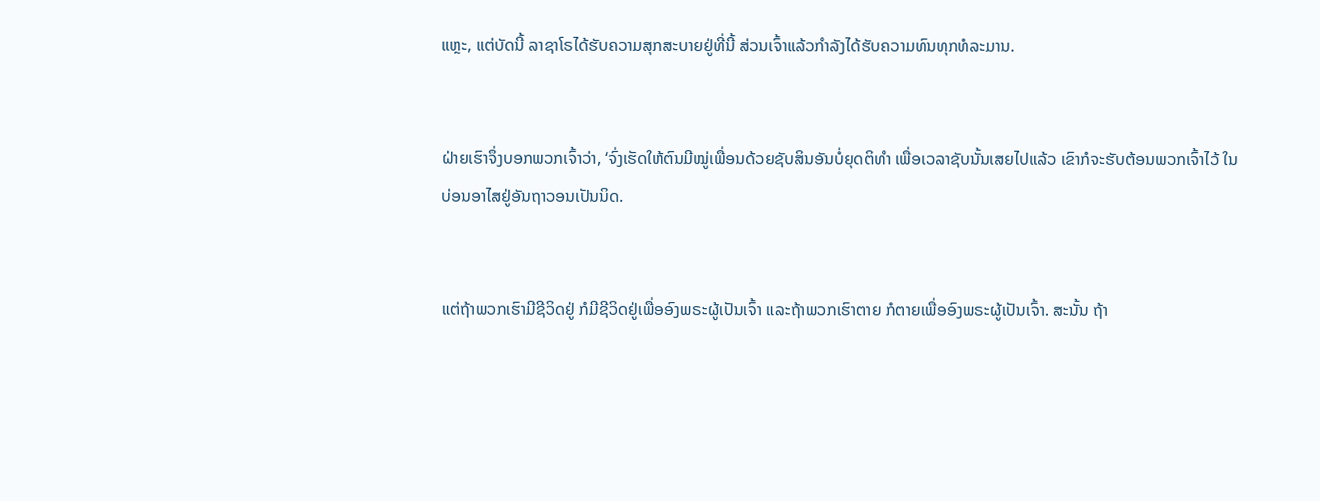ແຫຼະ, ແຕ່ບັດນີ້ ລາຊາໂຣໄດ້ຮັບຄວາມສຸກສະບາຍຢູ່ທີ່ນີ້ ສ່ວນເຈົ້າແລ້ວກຳລັງໄດ້ຮັບຄວາມທົນທຸກທໍລະມານ.


ຝ່າຍເຮົາຈຶ່ງບອກພວກເຈົ້າວ່າ, ‘ຈົ່ງເຮັດໃຫ້ຕົນມີໝູ່ເພື່ອນດ້ວຍຊັບສິນອັນບໍ່ຍຸດຕິທຳ ເພື່ອເວລາຊັບນັ້ນເສຍໄປແລ້ວ ເຂົາກໍຈະຮັບຕ້ອນພວກເຈົ້າໄວ້ ໃນບ່ອນອາໄສຢູ່ອັນຖາວອນເປັນນິດ.


ແຕ່ຖ້າພວກເຮົາມີຊີວິດຢູ່ ກໍມີຊີວິດຢູ່ເພື່ອອົງພຣະຜູ້ເປັນເຈົ້າ ແລະຖ້າພວກເຮົາຕາຍ ກໍຕາຍເພື່ອອົງພຣະຜູ້ເປັນເຈົ້າ. ສະນັ້ນ ຖ້າ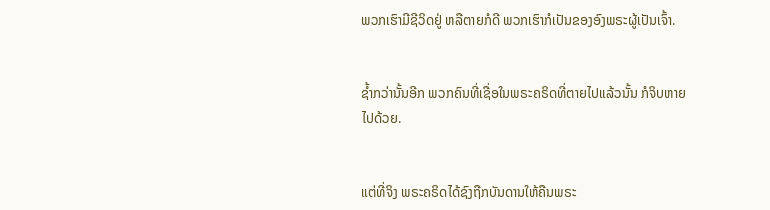ພວກເຮົາມີຊີວິດຢູ່ ຫລືຕາຍກໍດີ ພວກເຮົາກໍເປັນຂອງອົງພຣະຜູ້ເປັນເຈົ້າ.


ຊໍ້າກວ່ານັ້ນອີກ ພວກຄົນທີ່ເຊື່ອໃນພຣະຄຣິດທີ່ຕາຍໄປແລ້ວນັ້ນ ກໍຈິບຫາຍໄປດ້ວຍ.


ແຕ່ທີ່ຈິງ ພຣະຄຣິດໄດ້ຊົງຖືກບັນດານໃຫ້ຄືນພຣະ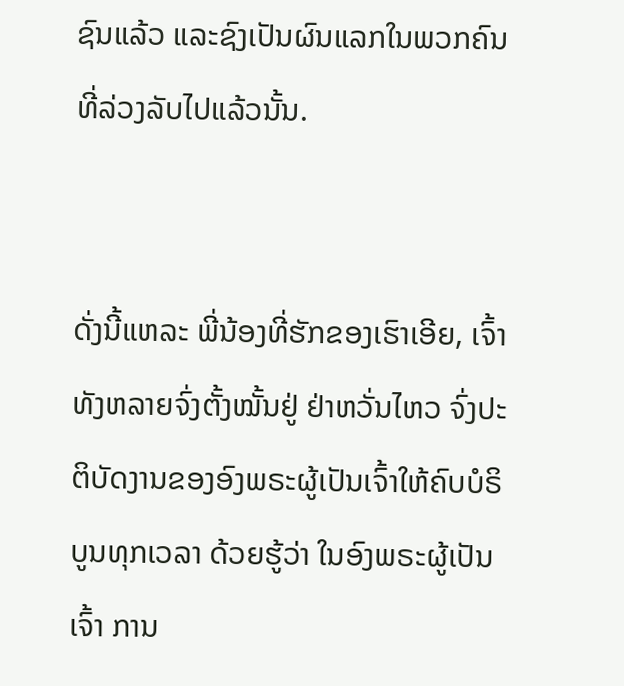ຊົນແລ້ວ ແລະຊົງເປັນຜົນແລກໃນພວກຄົນທີ່ລ່ວງລັບໄປແລ້ວນັ້ນ.


ດັ່ງນີ້ແຫລະ ພີ່ນ້ອງທີ່ຮັກຂອງເຮົາເອີຍ, ເຈົ້າທັງຫລາຍຈົ່ງຕັ້ງໝັ້ນຢູ່ ຢ່າຫວັ່ນໄຫວ ຈົ່ງປະຕິບັດງານຂອງອົງພຣະຜູ້ເປັນເຈົ້າໃຫ້ຄົບບໍຣິບູນທຸກເວລາ ດ້ວຍຮູ້ວ່າ ໃນອົງພຣະຜູ້ເປັນເຈົ້າ ການ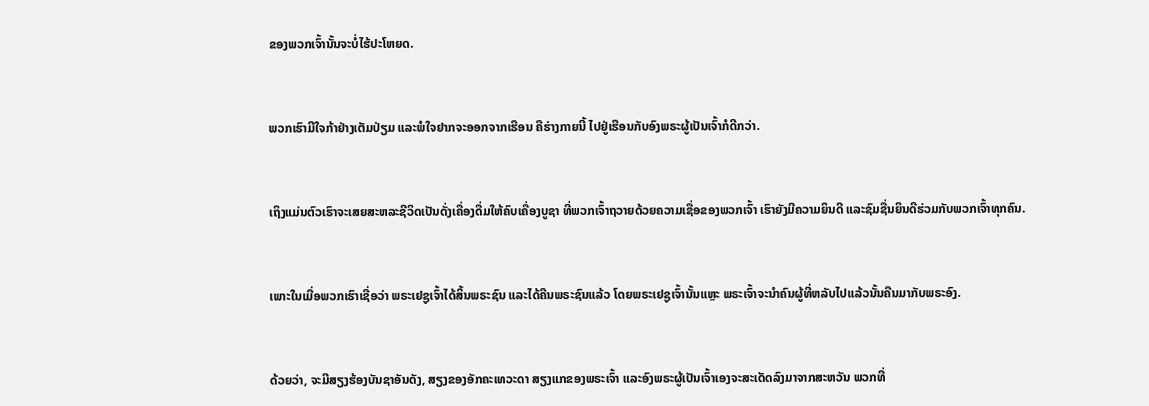ຂອງພວກເຈົ້ານັ້ນຈະບໍ່ໄຮ້ປະໂຫຍດ.


ພວກເຮົາມີໃຈກ້າຢ່າງເຕັມປ່ຽມ ແລະພໍໃຈຢາກຈະອອກຈາກເຮືອນ ຄືຮ່າງກາຍນີ້ ໄປຢູ່ເຮືອນກັບອົງພຣະຜູ້ເປັນເຈົ້າກໍດີກວ່າ.


ເຖິງແມ່ນຕົວເຮົາຈະເສຍສະຫລະຊີວິດເປັນດັ່ງເຄື່ອງດື່ມໃຫ້ຄົບເຄື່ອງບູຊາ ທີ່ພວກເຈົ້າຖວາຍດ້ວຍຄວາມເຊື່ອຂອງພວກເຈົ້າ ເຮົາຍັງມີຄວາມຍິນດີ ແລະຊົມຊື່ນຍິນດີຮ່ວມກັບພວກເຈົ້າທຸກຄົນ.


ເພາະໃນເມື່ອພວກເຮົາເຊື່ອວ່າ ພຣະເຢຊູເຈົ້າໄດ້ສິ້ນພຣະຊົນ ແລະໄດ້ຄືນພຣະຊົນແລ້ວ ໂດຍພຣະເຢຊູເຈົ້ານັ້ນແຫຼະ ພຣະເຈົ້າຈະນຳຄົນຜູ້ທີ່ຫລັບໄປແລ້ວນັ້ນຄືນມາກັບພຣະອົງ.


ດ້ວຍວ່າ, ຈະມີສຽງຮ້ອງບັນຊາອັນດັງ, ສຽງຂອງອັກຄະເທວະດາ ສຽງແກຂອງພຣະເຈົ້າ ແລະອົງພຣະຜູ້ເປັນເຈົ້າເອງຈະສະເດັດລົງມາຈາກສະຫວັນ ພວກທີ່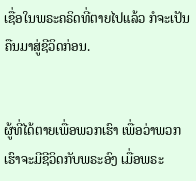ເຊື່ອໃນພຣະຄຣິດທີ່ຕາຍໄປແລ້ວ ກໍຈະເປັນຄືນມາສູ່ຊີວິດກ່ອນ.


ຜູ້ທີ່ໄດ້ຕາຍເພື່ອພວກເຮົາ ເພື່ອວ່າພວກເຮົາຈະມີຊີວິດກັບພຣະອົງ ເມື່ອພຣະ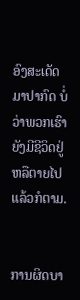ອົງສະເດັດມາປາກົດ ບໍ່ວ່າພວກເຮົາຍັງມີຊີວິດຢູ່ ຫລືຕາຍໄປແລ້ວກໍຕາມ.


ການຜິດບາ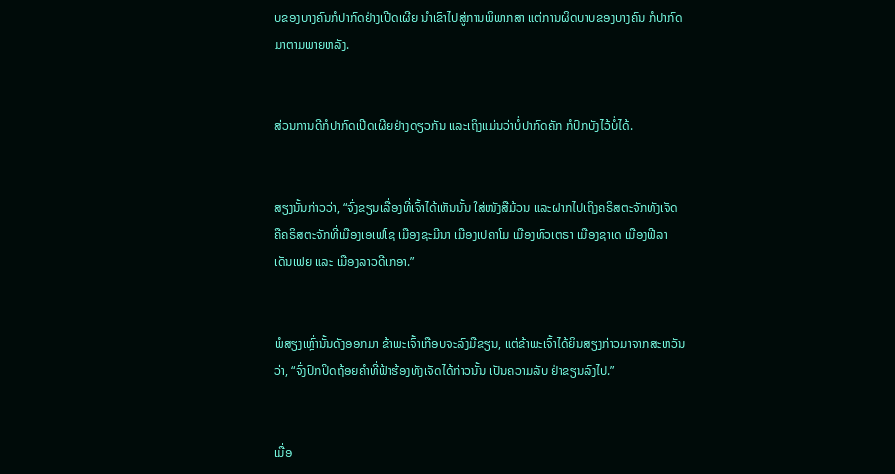ບຂອງບາງຄົນກໍປາກົດຢ່າງເປີດເຜີຍ ນຳເຂົາໄປສູ່ການພິພາກສາ ແຕ່ການຜິດບາບຂອງບາງຄົນ ກໍປາກົດມາຕາມພາຍຫລັງ.


ສ່ວນການດີກໍປາກົດເປີດເຜີຍຢ່າງດຽວກັນ ແລະເຖິງແມ່ນວ່າບໍ່ປາກົດຄັກ ກໍປົກບັງໄວ້ບໍ່ໄດ້.


ສຽງນັ້ນກ່າວວ່າ, “ຈົ່ງຂຽນເລື່ອງທີ່ເຈົ້າໄດ້ເຫັນນັ້ນ ໃສ່ໜັງສືມ້ວນ ແລະຝາກໄປເຖິງຄຣິສຕະຈັກທັງເຈັດ ຄືຄຣິສຕະຈັກທີ່ເມືອງເອເຟໂຊ ເມືອງຊະມີນາ ເມືອງເປຄາໂມ ເມືອງທົວເຕຣາ ເມືອງຊາເດ ເມືອງຟີລາເດັນເຟຍ ແລະ ເມືອງລາວດີເກອາ.”


ພໍສຽງເຫຼົ່ານັ້ນດັງອອກມາ ຂ້າພະເຈົ້າເກືອບຈະລົງມືຂຽນ, ແຕ່ຂ້າພະເຈົ້າໄດ້ຍິນສຽງກ່າວມາຈາກສະຫວັນວ່າ, “ຈົ່ງປົກປິດຖ້ອຍຄຳທີ່ຟ້າຮ້ອງທັງເຈັດໄດ້ກ່າວນັ້ນ ເປັນຄວາມລັບ ຢ່າຂຽນລົງໄປ.”


ເມື່ອ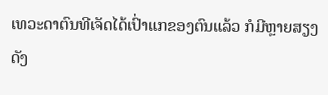ເທວະດາຕົນທີເຈັດໄດ້ເປົ່າແກຂອງຕົນແລ້ວ ກໍມີຫຼາຍສຽງດັງ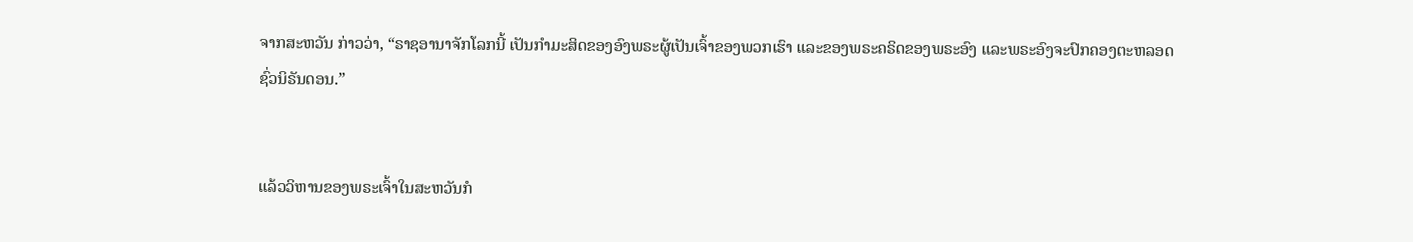ຈາກສະຫວັນ ກ່າວວ່າ, “ຣາຊອານາຈັກໂລກນີ້ ເປັນກຳມະສິດຂອງອົງພຣະຜູ້ເປັນເຈົ້າຂອງພວກເຮົາ ແລະຂອງພຣະຄຣິດຂອງພຣະອົງ ແລະພຣະອົງຈະປົກຄອງຕະຫລອດຊົ່ວນິຣັນດອນ.”


ແລ້ວວິຫານຂອງພຣະເຈົ້າໃນສະຫວັນກໍ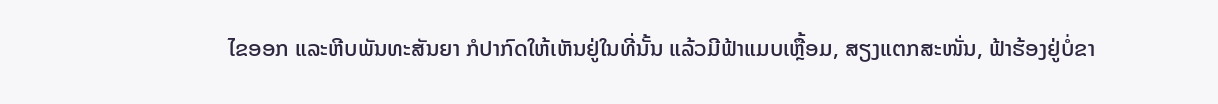ໄຂອອກ ແລະຫີບພັນທະສັນຍາ ກໍປາກົດໃຫ້ເຫັນຢູ່ໃນທີ່ນັ້ນ ແລ້ວມີຟ້າແມບເຫຼື້ອມ, ສຽງແຕກສະໜັ່ນ, ຟ້າຮ້ອງຢູ່ບໍ່ຂາ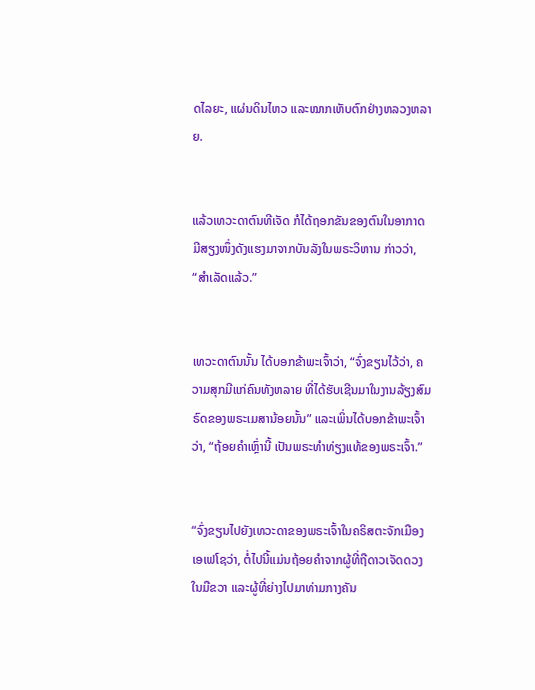ດໄລຍະ, ແຜ່ນດິນໄຫວ ແລະໝາກເຫັບຕົກຢ່າງຫລວງຫລາຍ.


ແລ້ວເທວະດາຕົນທີເຈັດ ກໍໄດ້ຖອກຂັນຂອງຕົນໃນອາກາດ ມີສຽງໜຶ່ງດັງແຮງມາຈາກບັນລັງໃນພຣະວິຫານ ກ່າວວ່າ, “ສຳເລັດແລ້ວ.”


ເທວະດາຕົນນັ້ນ ໄດ້ບອກຂ້າພະເຈົ້າວ່າ, “ຈົ່ງຂຽນໄວ້ວ່າ, ຄວາມສຸກມີແກ່ຄົນທັງຫລາຍ ທີ່ໄດ້ຮັບເຊີນມາໃນງານລ້ຽງສົມຣົດຂອງພຣະເມສານ້ອຍນັ້ນ” ແລະເພິ່ນໄດ້ບອກຂ້າພະເຈົ້າວ່າ, “ຖ້ອຍຄຳເຫຼົ່ານີ້ ເປັນພຣະທຳທ່ຽງແທ້ຂອງພຣະເຈົ້າ.”


“ຈົ່ງຂຽນໄປຍັງເທວະດາຂອງພຣະເຈົ້າໃນຄຣິສຕະຈັກເມືອງເອເຟໂຊວ່າ, ຕໍ່ໄປນີ້ແມ່ນຖ້ອຍຄຳຈາກຜູ້ທີ່ຖືດາວເຈັດດວງໃນມືຂວາ ແລະຜູ້ທີ່ຍ່າງໄປມາທ່າມກາງຄັນ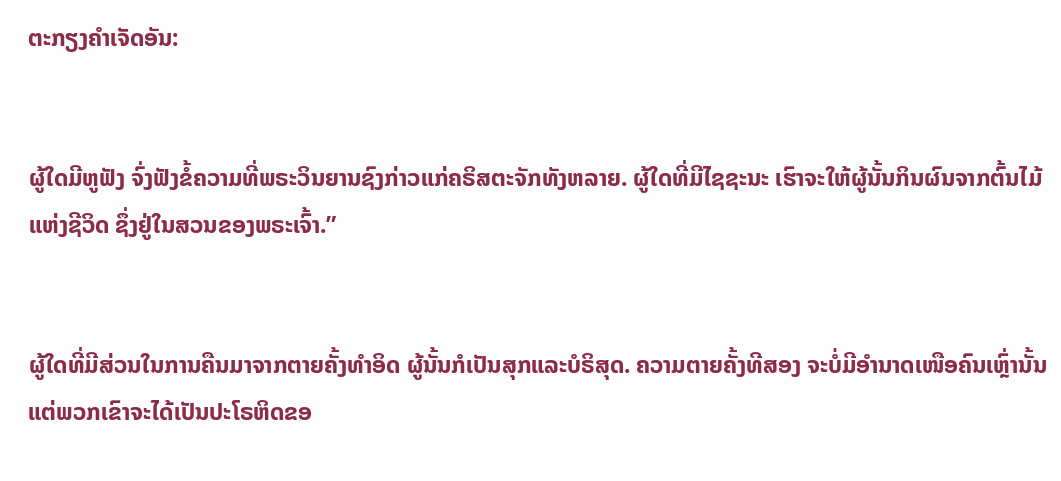ຕະກຽງຄຳເຈັດອັນ:


ຜູ້ໃດມີຫູຟັງ ຈົ່ງຟັງຂໍ້ຄວາມທີ່ພຣະວິນຍານຊົງກ່າວແກ່ຄຣິສຕະຈັກທັງຫລາຍ. ຜູ້ໃດທີ່ມີໄຊຊະນະ ເຮົາຈະໃຫ້ຜູ້ນັ້ນກິນຜົນຈາກຕົ້ນໄມ້ແຫ່ງຊີວິດ ຊຶ່ງຢູ່ໃນສວນຂອງພຣະເຈົ້າ.”


ຜູ້ໃດທີ່ມີສ່ວນໃນການຄືນມາຈາກຕາຍຄັ້ງທຳອິດ ຜູ້ນັ້ນກໍເປັນສຸກແລະບໍຣິສຸດ. ຄວາມຕາຍຄັ້ງທີສອງ ຈະບໍ່ມີອຳນາດເໜືອຄົນເຫຼົ່ານັ້ນ ແຕ່ພວກເຂົາຈະໄດ້ເປັນປະໂຣຫິດຂອ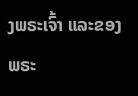ງພຣະເຈົ້າ ແລະຂອງພຣະ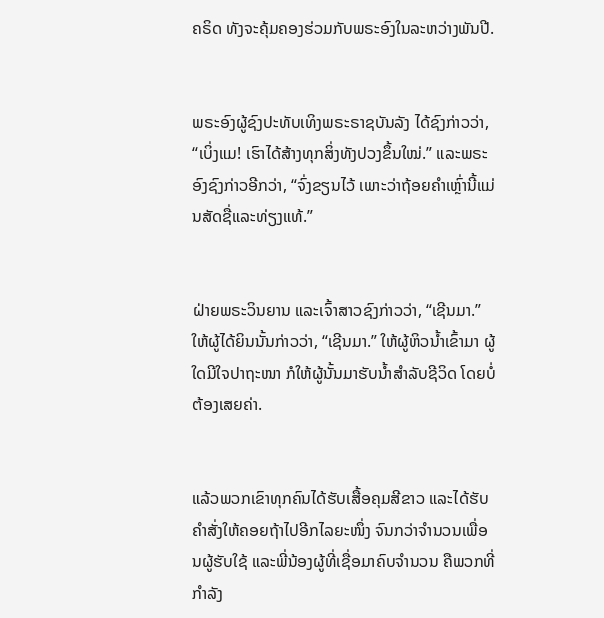ຄຣິດ ທັງຈະຄຸ້ມຄອງຮ່ວມກັບພຣະອົງໃນລະຫວ່າງພັນປີ.


ພຣະອົງຜູ້ຊົງປະທັບເທິງພຣະຣາຊບັນລັງ ໄດ້ຊົງກ່າວວ່າ, “ເບິ່ງແມ! ເຮົາໄດ້ສ້າງທຸກສິ່ງທັງປວງຂຶ້ນໃໝ່.” ແລະພຣະອົງຊົງກ່າວອີກວ່າ, “ຈົ່ງຂຽນໄວ້ ເພາະວ່າຖ້ອຍຄຳເຫຼົ່ານີ້ແມ່ນສັດຊື່ແລະທ່ຽງແທ້.”


ຝ່າຍພຣະວິນຍານ ແລະເຈົ້າສາວຊົງກ່າວວ່າ, “ເຊີນມາ.” ໃຫ້ຜູ້ໄດ້ຍິນນັ້ນກ່າວວ່າ, “ເຊີນມາ.” ໃຫ້ຜູ້ຫິວນໍ້າເຂົ້າມາ ຜູ້ໃດມີໃຈປາຖະໜາ ກໍໃຫ້ຜູ້ນັ້ນມາຮັບນໍ້າສຳລັບຊີວິດ ໂດຍບໍ່ຕ້ອງເສຍຄ່າ.


ແລ້ວພວກເຂົາທຸກຄົນໄດ້ຮັບເສື້ອຄຸມສີຂາວ ແລະໄດ້ຮັບຄຳສັ່ງໃຫ້ຄອຍຖ້າໄປອີກໄລຍະໜຶ່ງ ຈົນກວ່າຈຳນວນເພື່ອນຜູ້ຮັບໃຊ້ ແລະພີ່ນ້ອງຜູ້ທີ່ເຊື່ອມາຄົບຈຳນວນ ຄືພວກທີ່ກຳລັງ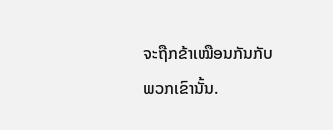ຈະຖືກຂ້າເໝືອນກັນກັບພວກເຂົານັ້ນ.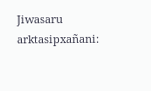Jiwasaru arktasipxañani: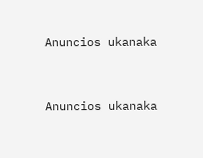Anuncios ukanaka


Anuncios ukanaka